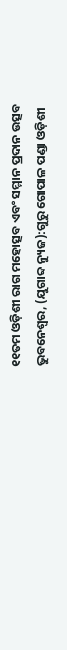୧୧ତମ ଓଡ଼ିଶୀ ରାଗ ମହୋତ୍ସବ ଏବଂ ସମ୍ମାନ ପ୍ରଦାନ ଉତ୍ସବ
ଭୁବନେଶ୍ୱର, (ଯୁଗାବ୍ଦ ନ୍ୟୁଜ):ଗୁରୁ ଗୋପାଳ ପଣ୍ଡା ଓଡ଼ିଶୀ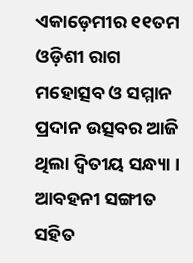ଏକାଡ଼େମୀର ୧୧ତମ ଓଡ଼ିଶୀ ରାଗ ମହୋତ୍ସବ ଓ ସମ୍ମାନ ପ୍ରଦାନ ଉତ୍ସବର ଆଜି ଥିଲା ଦ୍ୱିତୀୟ ସନ୍ଧ୍ୟା । ଆବହନୀ ସଙ୍ଗୀତ ସହିତ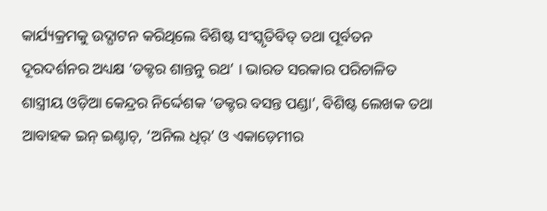କାର୍ଯ୍ୟକ୍ରମକୁ ଉଦ୍ଘାଟନ କରିଥିଲେ ବିଶିଷ୍ଟ ସଂସ୍କୃତିବିତ୍ ତଥା ପୂର୍ବତନ ଦୂରଦର୍ଶନର ଅଧ୍ୟକ୍ଷ ‘ଡକ୍ଟର ଶାନ୍ତନୁ ରଥ’ । ଭାରତ ସରକାର ପରିଚାଳିତ ଶାସ୍ତ୍ରୀୟ ଓଡ଼ିଆ କେନ୍ଦ୍ରର ନିର୍ଦ୍ଦେଶକ ‘ଡକ୍ଟର ବସନ୍ତ ପଣ୍ଡା’, ବିଶିଷ୍ଟ ଲେଖକ ତଥା ଆବାହକ ଇନ୍ ଇଣ୍ଟାଚ୍, ‘ଅନିଲ ଧିର୍’ ଓ ଏକାଡ଼େମୀର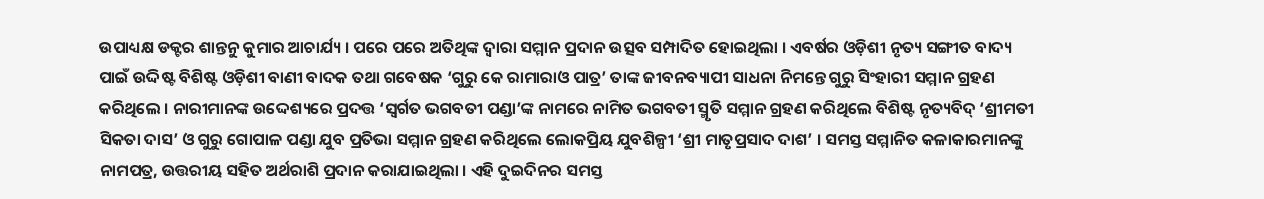ଉପାଧ୍ୟକ୍ଷ ଡକ୍ଟର ଶାନ୍ତନୁ କୁମାର ଆଚାର୍ଯ୍ୟ । ପରେ ପରେ ଅତିଥିଙ୍କ ଦ୍ୱାରା ସମ୍ମାନ ପ୍ରଦାନ ଉତ୍ସବ ସମ୍ପାଦିତ ହୋଇଥିଲା । ଏବର୍ଷର ଓଡ଼ିଶୀ ନୃତ୍ୟ ସଙ୍ଗୀତ ବାଦ୍ୟ ପାଇଁ ଉଦ୍ଦିଷ୍ଟ ବିଶିଷ୍ଟ ଓଡ଼ିଶୀ ବାଣୀ ବାଦକ ତଥା ଗବେଷକ ‘ଗୁରୁ କେ ରାମାରାଓ ପାତ୍ର’ ତାଙ୍କ ଜୀବନବ୍ୟାପୀ ସାଧନା ନିମନ୍ତେ ଗୁରୁ ସିଂହାରୀ ସମ୍ମାନ ଗ୍ରହଣ କରିଥିଲେ । ନାରୀମାନଙ୍କ ଉଦ୍ଦେଶ୍ୟରେ ପ୍ରଦତ୍ତ ‘ସ୍ୱର୍ଗତ ଭଗବତୀ ପଣ୍ଡା’ଙ୍କ ନାମରେ ନାମିତ ଭଗବତୀ ସ୍ମୃତି ସମ୍ମାନ ଗ୍ରହଣ କରିଥିଲେ ବିଶିଷ୍ଟ ନୃତ୍ୟବିଦ୍ ‘ଶ୍ରୀମତୀ ସିକତା ଦାସ’ ଓ ଗୁରୁ ଗୋପାଳ ପଣ୍ଡା ଯୁବ ପ୍ରତିଭା ସମ୍ମାନ ଗ୍ରହଣ କରିଥିଲେ ଲୋକପ୍ରିୟ ଯୁବଶିଳ୍ପୀ ‘ଶ୍ରୀ ମାତୃପ୍ରସାଦ ଦାଶ’ । ସମସ୍ତ ସମ୍ମାନିତ କଳାକାରମାନଙ୍କୁ ନାମପତ୍ର, ଉତ୍ତରୀୟ ସହିତ ଅର୍ଥରାଶି ପ୍ରଦାନ କରାଯାଇଥିଲା । ଏହି ଦୁଇଦିନର ସମସ୍ତ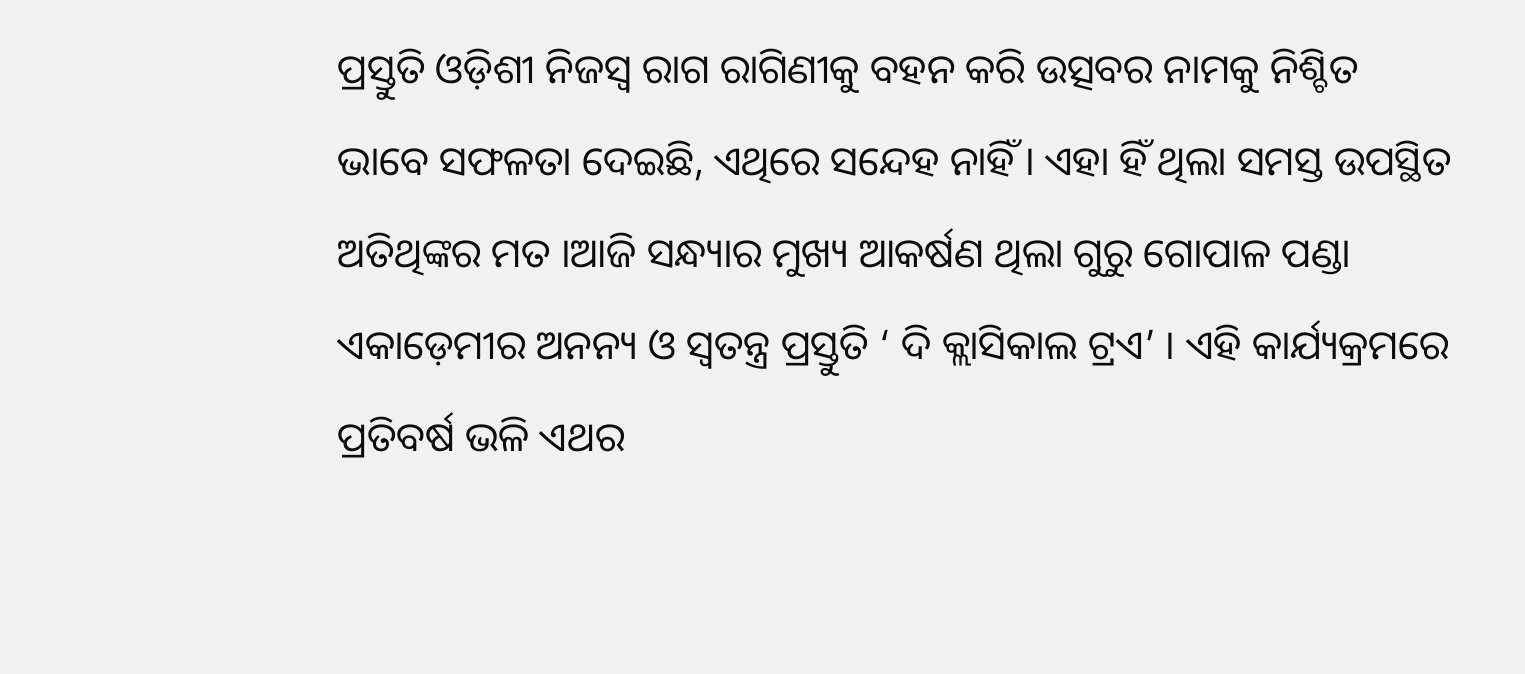ପ୍ରସ୍ତୁତି ଓଡ଼ିଶୀ ନିଜସ୍ୱ ରାଗ ରାଗିଣୀକୁ ବହନ କରି ଉତ୍ସବର ନାମକୁ ନିଶ୍ଚିତ ଭାବେ ସଫଳତା ଦେଇଛି, ଏଥିରେ ସନ୍ଦେହ ନାହିଁ । ଏହା ହିଁ ଥିଲା ସମସ୍ତ ଉପସ୍ଥିତ ଅତିଥିଙ୍କର ମତ ।ଆଜି ସନ୍ଧ୍ୟାର ମୁଖ୍ୟ ଆକର୍ଷଣ ଥିଲା ଗୁରୁ ଗୋପାଳ ପଣ୍ଡା ଏକାଡ଼େମୀର ଅନନ୍ୟ ଓ ସ୍ୱତନ୍ତ୍ର ପ୍ରସ୍ତୁତି ‘ ଦି କ୍ଲାସିକାଲ ଟ୍ରଏ’ । ଏହି କାର୍ଯ୍ୟକ୍ରମରେ ପ୍ରତିବର୍ଷ ଭଳି ଏଥର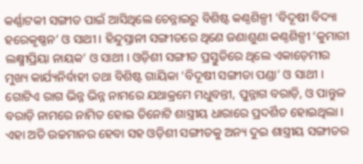କର୍ଣ୍ଣାଟକୀ ସଙ୍ଗୀତ ପାଇଁ ଆସିଥିଲେ ଚେନ୍ନାଇରୁ ବିଶିଷ୍ଟ କଣ୍ଠଶିଳ୍ପୀ ‘ବିଦୂଷୀ ବିଦ୍ୟା ହରେକୃଷ୍ଣନ’ ଓ ସାଥୀ । ହିନ୍ଦୁସ୍ତାନୀ ସଙ୍ଗୀତରେ ଥିଣେ ଜଣାଶୁଣା କଣ୍ଠଶିଳ୍ପୀ ‘କୁମାରୀ ଲକ୍ଷ୍ମୀପ୍ରିୟା ନାୟକ’ ଓ ସାଥୀ । ଓଡ଼ିଶୀ ସଙ୍ଗୀତ ପ୍ରସ୍ତୁତିରେ ଥିଲେ ଏକାଡ଼େମୀର ମୁଖ୍ୟ କାର୍ଯ୍ୟନିର୍ବାହୀ ତଥା ବିଶିଷ୍ଟ ଗାୟିକା ‘ବିଦୂଷୀ ସଙ୍ଗୀତା ପଣ୍ଡା’ ଓ ସାଥୀ । ଗୋଟିଏ ରାଗ ଭିନ୍ନ ଭିନ୍ନ ନାମରେ ଯଥାକ୍ରମେ ମଧୁବନ୍ତୀ, ପୁନ୍ନାଗ ବରାଡ଼ି, ଓ ପାନ୍ତୁଳ ବରାଡ଼ି ନାମରେ ନାମିତ ହୋଇ ତିନୋଟି ଶାସ୍ତ୍ରୀୟ ଧାରାରେ ପ୍ରଦର୍ଶିତ ହୋଇଥିଲା । ଏହା ଅତି ଉଚ୍ଚମାନର ହେବା ସହ ଓଡ଼ିଶୀ ସଙ୍ଗୀତକୁ ଅନ୍ୟ ଦୁଇ ଶାସ୍ତ୍ରୀୟ ସଙ୍ଗୀତର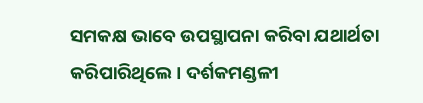ସମକକ୍ଷ ଭାବେ ଉପସ୍ଥାପନା କରିବା ଯଥାର୍ଥତା କରିପାରିଥିଲେ । ଦର୍ଶକମଣ୍ଡଳୀ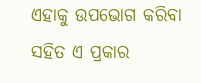ଏହାକୁ ଉପଭୋଗ କରିବା ସହିତ ଏ ପ୍ରକାର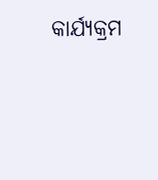କାର୍ଯ୍ୟକ୍ରମ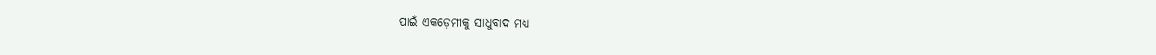ପାଇଁ ଏକଡ଼େମୀକୁ ସାଧୁବାଦ ମଧ୍ୟ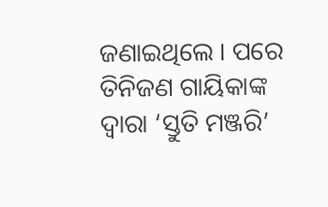ଜଣାଇଥିଲେ । ପରେ ତିନିଜଣ ଗାୟିକାଙ୍କ ଦ୍ୱାରା ‘ସ୍ତୁତି ମଞ୍ଜରି’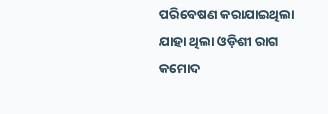ପରିବେଷଣ କରାଯାଇଥିଲା ଯାହା ଥିଲା ଓଡ଼ିଶୀ ରାଗ କମୋଦ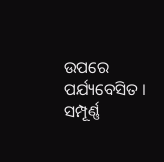ଉପରେ ପର୍ଯ୍ୟବେସିତ । ସମ୍ପୂର୍ଣ୍ଣ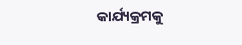କାର୍ଯ୍ୟକ୍ରମକୁ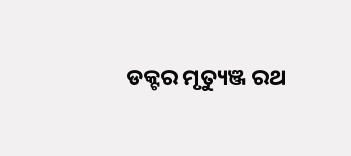ଡକ୍ଟର ମୃତ୍ୟୁଞ୍ଜ ରଥ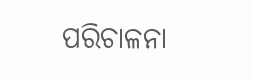ପରିଚାଳନା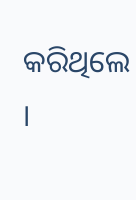କରିଥିଲେ ।